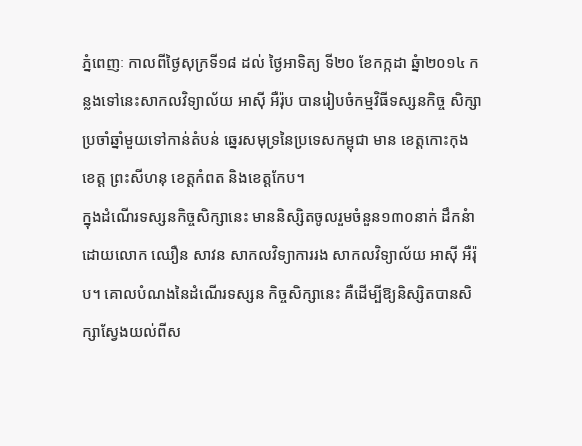ភ្នំពេញៈ កាលពីថ្ងៃសុក្រទី១៨ ដល់ ថ្ងៃអាទិត្យ ទី២០ ខែកក្កដា ឆ្នំា២០១៤ កន្លងទៅនេះសាកលវិទ្យាល័យ អាស៊ី អឺរ៉ុប បានរៀបចំកម្មវិធីទស្សនកិច្ច សិក្សាប្រចាំឆ្នាំមួយទៅកាន់តំបន់ ឆ្នេរសមុទ្រនៃប្រទេសកម្ពុជា មាន ខេត្តកោះកុង ខេត្ត ព្រះសីហនុ ខេត្តកំពត និងខេត្តកែប។
ក្នុងដំណើរទស្សនកិច្ចសិក្សានេះ មាននិស្សិតចូលរួមចំនួន១៣០នាក់ ដឹកនំា ដោយលោក ឈឿន សាវន សាកលវិទ្យាការរង សាកលវិទ្យាល័យ អាស៊ី អឺរ៉ុប។ គោលបំណងនៃដំណើរទស្សន កិច្ចសិក្សានេះ គឺដើម្បីឱ្យនិស្សិតបានសិក្សាស្វែងយល់ពីស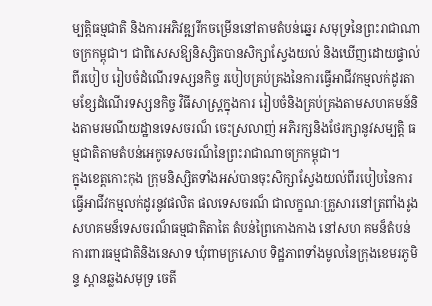ម្បត្តិធម្មជាតិ និងការអភិវឌ្ឍរីកចម្រើននៅតាមតំបន់ឆ្នេរ សមុទ្រនៃព្រះរាជាណាចក្រកម្ពុជា។ ជាពិសេសឱ្យនិស្សិតបានសិក្សាស្វែងយល់ និងឃើញដោយផ្ទាល់ពីរបៀប រៀបចំដំណើរទស្សនកិច្ច របៀបគ្រប់គ្រងនៃការធ្វើអាជីវកម្មលក់ដូរតាមខ្សែដំណើរទស្សនកិច្ច វិធីសាស្រ្តក្នុងការ រៀបចំនិងគ្រប់គ្រងតាមសហគមន៍និងតាមរមណីយដ្ឋានទេសចរណ៏ ចេះស្រលាញ់ អភិរក្សនិងថែរក្សានូវសម្បត្តិ ធម្មជាតិតាមតំបន់អេកូទេសចរណ៏នៃព្រះរាជាណាចក្រកម្ពុជា។
ក្នុងខេត្តកោះកុង ក្រុមនិស្សិតទាំងអស់បានចុះសិក្សាស្វែងយល់ពីរបៀបនៃការធ្វើអាជីវកម្មលក់ដូរនូវផលិត ផលទេសចរណ៏ ជាលក្ខណៈគ្រួសារនៅត្រពាំងរូង សហគមន៏ទេសចរណ៏ធម្មជាតិតាតៃ តំបន់ព្រៃកោងកាង នៅសហ គមន៏តំបន់ការពារធម្មជាតិនិងនេសាទ ឃុំពាមក្រសោប ទិដ្ឋភាពទាំងមូលនៃក្រុងខេមរភូមិន្ទ ស្ពានឆ្លងសមុទ្រ ចេតី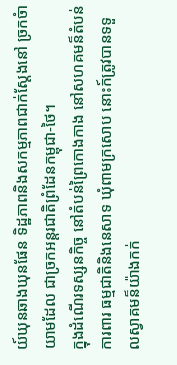យ៍ឃុនឆាងឃុនផែន ទិដ្ឋភាពនិងសកម្មភាពជាក់ស្តែងនៅ ច្រកចំាយាមដែល ជាច្រកអន្តរជាតិព្រំដែនកម្ពុជា-ថៃ។
ក្នុងដំណើរទស្សនកិច្ច នៅតំបន់ព្រៃកោងកាង នៅសហគមន៏តំបន់ការពារ ធម្មជាតិនិងនេសាទ ឃុំពាមក្រសោប នោះក៍ត្រូវបានទទួលស្វាគមន៏យ៉ាងកក់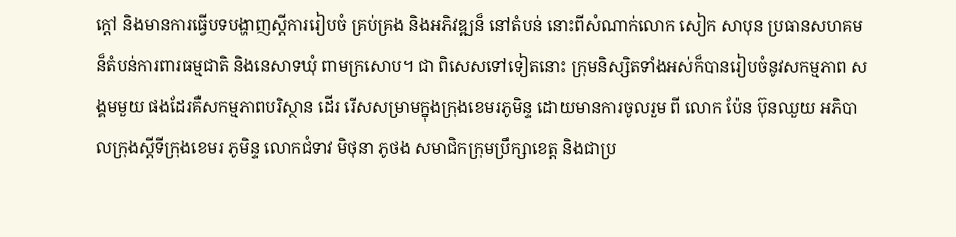ក្តៅ និងមានការធ្វើបទបង្ហាញស្តីការរៀបចំ គ្រប់គ្រង និងអភិវឌ្ឍន៏ នៅតំបន់ នោះពីសំណាក់លោក សៀក សាបុន ប្រធានសហគមន៏តំបន់ការពារធម្មជាតិ និងនេសាទឃុំ ពាមក្រសោប។ ជា ពិសេសទៅទៀតនោះ ក្រុមនិស្សិតទាំងអស់ក៏បានរៀបចំនូវសកម្មភាព សង្គមមួយ ផងដែរគឺសកម្មភាពបរិស្ថាន ដើរ រើសសម្រាមក្នុងក្រុងខេមរភូមិន្ទ ដោយមានការចូលរួម ពី លោក ប៉ែន ប៊ុនឈួយ អភិបាលក្រុងស្តីទីក្រុងខេមរ ភូមិន្ទ លោកជំទាវ មិថុនា ភូថង សមាជិកក្រុមប្រឹក្សាខេត្ត និងជាប្រ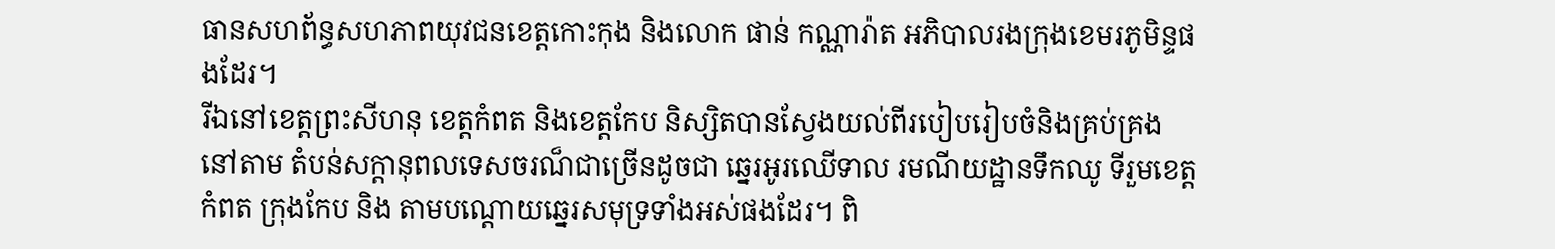ធានសហព័ន្ធសហភាពយុវជនខេត្តកោះកុង និងលោក ផាន់ កណ្ណារ៉ាត អភិបាលរងក្រុងខេមរភូមិន្ទផងដែរ។
រីឯនៅខេត្តព្រះសីហនុ ខេត្តកំពត និងខេត្តកែប និស្សិតបានស្វែងយល់ពីរបៀបរៀបចំនិងគ្រប់គ្រង នៅតាម តំបន់សក្តានុពលទេសចរណ៏ជាច្រើនដូចជា ឆ្នេរអូរឈើទាល រមណីយដ្ឋានទឹកឈូ ទីរួមខេត្តកំពត ក្រុងកែប និង តាមបណ្តោយឆ្នេរសមុទ្រទាំងអស់ផងដែរ។ ពិ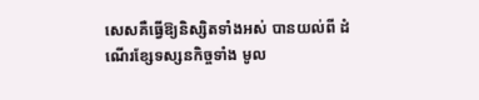សេសគឺធ្វើឱ្យនិស្សិតទាំងអស់ បានយល់ពី ដំណើរខ្សែទស្សនកិច្ចទាំង មូល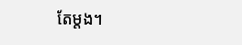តែម្តង។